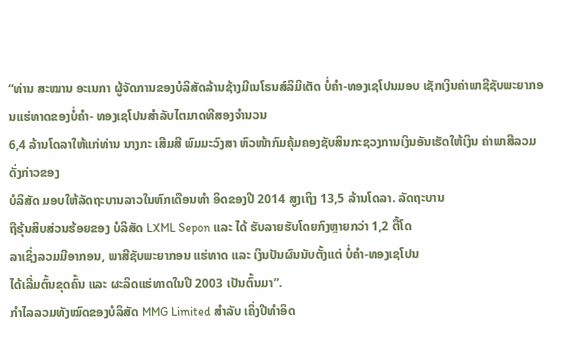“ທ່ານ ສະໝານ ອະເນກາ ຜູ້ຈັດການຂອງບໍລິສັດລ້ານຊ້າງມີເນໂຣນສ໌ລິມິເຕັດ ບໍ່ຄຳ-ທອງເຊໂປນມອບ ເຊັກເງິນຄ່າພາຊີຊັບພະຍາກອນແຮ່ທາດຂອງບໍ່ຄຳ- ທອງເຊໂປນສຳລັບໄຕມາດທີສອງຈຳນວນ
6,4 ລ້ານໂດລາໃຫ້ແກ່ທ່ານ ນາງກະ ເສີມສີ ພົມມະວົງສາ ຫົວໜ້າກົມຄຸ້ມຄອງຊັບສິນກະຊວງການເງິນອັນເຮັດໃຫ້ເງິນ ຄ່າພາສີລວມດັ່ງກ່າວຂອງ
ບໍລິສັດ ມອບໃຫ້ລັດຖະບານລາວໃນຫົກເດືອນທຳ ອິດຂອງປີ 2014 ສູງເຖິງ 13,5 ລ້ານໂດລາ. ລັດຖະບານ
ຖືຮຸ້ນສິບສ່ວນຮ້ອຍຂອງ ບໍລິສັດ LXML Sepon ແລະ ໄດ້ ຮັບລາຍຮັບໂດຍກົງຫຼາຍກວ່າ 1,2 ຕື້ໂດ
ລາເຊິ່ງລວມມີອາກອນ, ພາສີຊັບພະຍາກອນ ແຮ່ທາດ ແລະ ເງິນປັນຜົນນັບຕັ້ງແຕ່ ບໍ່ຄຳ-ທອງເຊໂປນ
ໄດ້ເລີ່ມຕົ້ນຂຸດຄົ້ນ ແລະ ຜະລິດແຮ່ທາດໃນປີ 2003 ເປັນຕົ້ນມາ”.
ກຳໄລລວມທັງໝົດຂອງບໍລິສັດ MMG Limited ສຳລັບ ເຄິ່ງປີທຳອິດ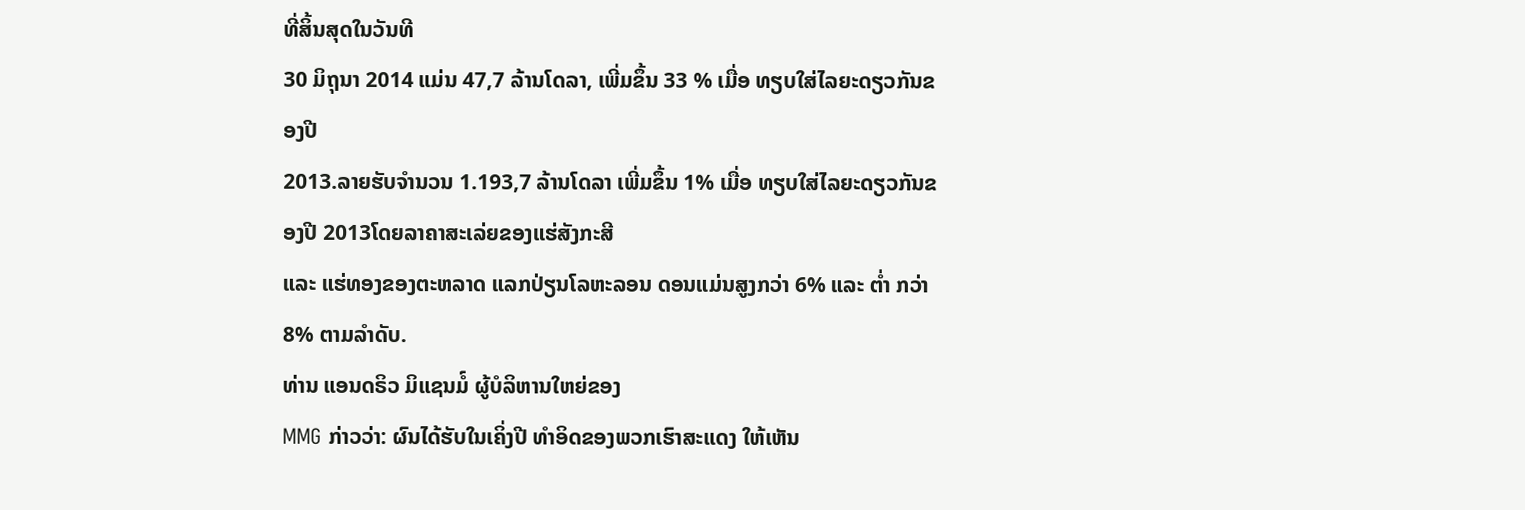ທີ່ສິ້ນສຸດໃນວັນທີ
30 ມິຖຸນາ 2014 ແມ່ນ 47,7 ລ້ານໂດລາ, ເພີ່ມຂຶ້ນ 33 % ເມື່ອ ທຽບໃສ່ໄລຍະດຽວກັນຂອງປີ
2013.ລາຍຮັບຈຳນວນ 1.193,7 ລ້ານໂດລາ ເພີ່ມຂຶ້ນ 1% ເມື່ອ ທຽບໃສ່ໄລຍະດຽວກັນຂອງປີ 2013ໂດຍລາຄາສະເລ່ຍຂອງແຮ່ສັງກະສີ
ແລະ ແຮ່ທອງຂອງຕະຫລາດ ແລກປ່ຽນໂລຫະລອນ ດອນແມ່ນສູງກວ່າ 6% ແລະ ຕ່ຳ ກວ່າ 8% ຕາມລຳດັບ.
ທ່ານ ແອນດຣິວ ມິແຊນມໍ໌ ຜູ້ບໍລິຫານໃຫຍ່ຂອງ
MMG ກ່າວວ່າ: ຜົນໄດ້ຮັບໃນເຄິ່ງປີ ທຳອິດຂອງພວກເຮົາສະແດງ ໃຫ້ເຫັນ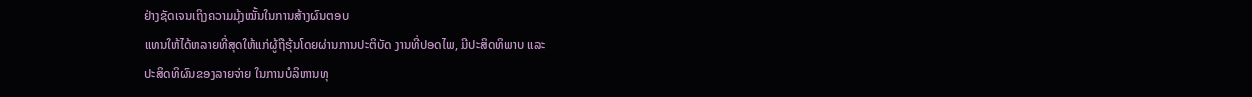ຢ່າງຊັດເຈນເຖິງຄວາມມຸ້ງໝັ້ນໃນການສ້າງຜົນຕອບ
ແທນໃຫ້ໄດ້ຫລາຍທີ່ສຸດໃຫ້ແກ່ຜູ້ຖືຮຸ້ນໂດຍຜ່ານການປະຕິບັດ ງານທີ່ປອດໄພ, ມີປະສິດທິພາບ ແລະ
ປະສິດທິຜົນຂອງລາຍຈ່າຍ ໃນການບໍລິຫານທຸ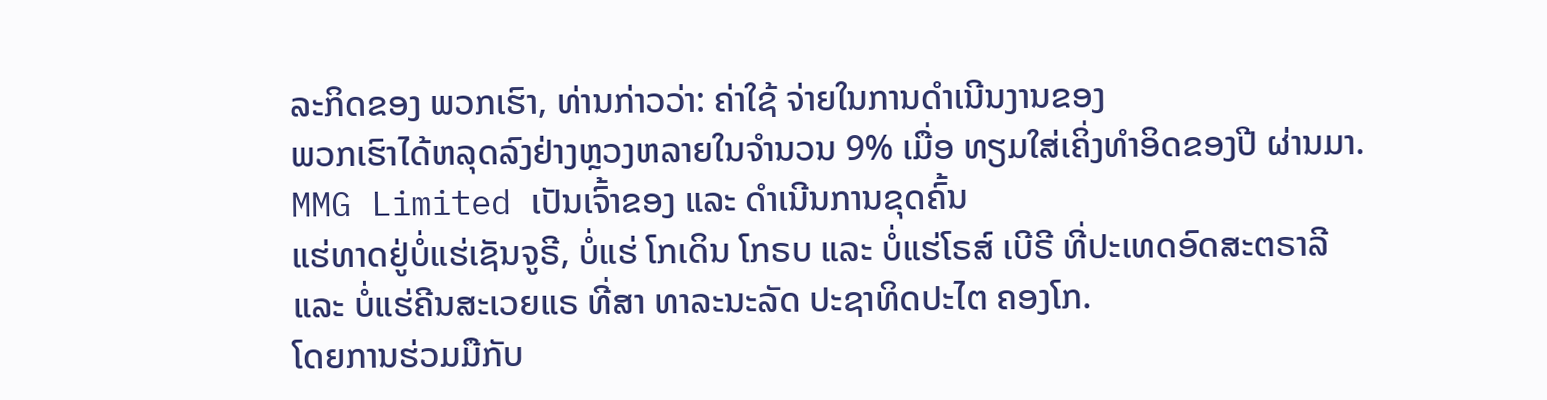ລະກິດຂອງ ພວກເຮົາ, ທ່ານກ່າວວ່າ: ຄ່າໃຊ້ ຈ່າຍໃນການດຳເນີນງານຂອງ
ພວກເຮົາໄດ້ຫລຸດລົງຢ່າງຫຼວງຫລາຍໃນຈຳນວນ 9% ເມື່ອ ທຽມໃສ່ເຄິ່ງທຳອິດຂອງປີ ຜ່ານມາ.
MMG Limited ເປັນເຈົ້າຂອງ ແລະ ດຳເນີນການຂຸດຄົ້ນ
ແຮ່ທາດຢູ່ບໍ່ແຮ່ເຊັນຈູຣີ, ບໍ່ແຮ່ ໂກເດິນ ໂກຣບ ແລະ ບໍ່ແຮ່ໂຣສ໌ ເບີຣີ ທີ່ປະເທດອົດສະຕຣາລີ
ແລະ ບໍ່ແຮ່ຄີນສະເວຍແຣ ທີ່ສາ ທາລະນະລັດ ປະຊາທິດປະໄຕ ຄອງໂກ.
ໂດຍການຮ່ວມມືກັບ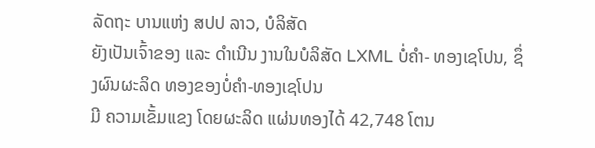ລັດຖະ ບານແຫ່ງ ສປປ ລາວ, ບໍລິສັດ
ຍັງເປັນເຈົ້າຂອງ ແລະ ດຳເນີນ ງານໃນບໍລິສັດ LXML ບໍ່ຄຳ- ທອງເຊໂປນ, ຊຶ່ງຜົນຜະລິດ ທອງຂອງບໍ່ຄຳ-ທອງເຊໂປນ
ມີ ຄວາມເຂັ້ມແຂງ ໂດຍຜະລິດ ແຜ່ນທອງໄດ້ 42,748 ໂຕນ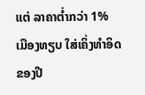ແຕ່ ລາຄາຕ່ຳກວ່າ 1% ເມືອງທຽບ ໃສ່ເຄິ່ງທຳອິດຂອງປີ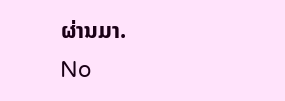ຜ່ານມາ.
No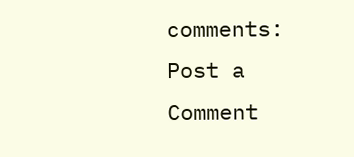comments:
Post a Comment